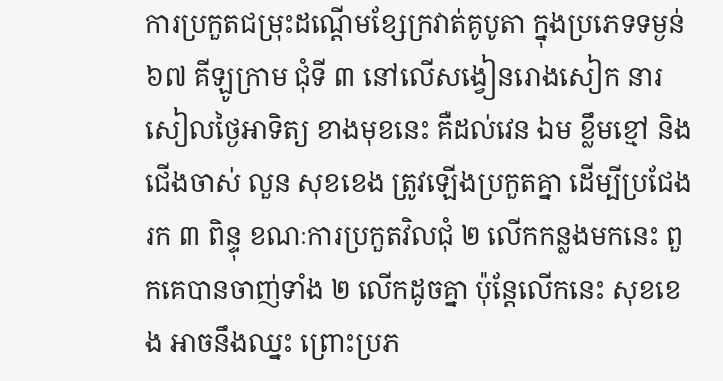ការប្រកួតជម្រុះដណ្ដើមខ្សែក្រវាត់គូបូតា ក្នុងប្រភេទទម្ងន់ ៦៧ គីឡូក្រាម ជុំទី ៣ នៅលើសង្វៀនរោងសៀក នារសៀលថ្ងៃអាទិត្យ ខាងមុខនេះ គឺដល់វេន ឯម ខ្លឹមខ្មៅ និងជើងចាស់ លួន សុខខេង ត្រូវឡើងប្រកួតគ្នា ដើម្បីប្រជែងរក ៣ ពិន្ទុ ខណៈការប្រកួតវិលជុំ ២ លើកកន្លងមកនេះ ពួកគេបានចាញ់ទាំង ២ លើកដូចគ្នា ប៉ុន្តែលើកនេះ សុខខេង អាចនឹងឈ្នះ ព្រោះប្រភ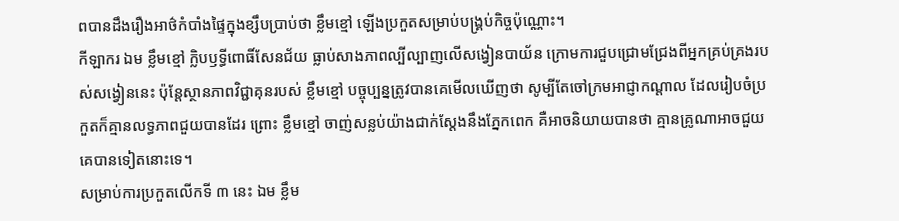ពបានដឹងរឿងអាថ៌កំបាំងផ្ទៃក្នុងខ្សឹបប្រាប់ថា ខ្លឹមខ្មៅ ឡើងប្រកួតសម្រាប់បង្គ្រប់កិច្ចប៉ុណ្ណោះ។
កីឡាករ ឯម ខ្លឹមខ្មៅ ក្លិបឫទ្ធីពោធិ៍សែនជ័យ ធ្លាប់សាងភាពល្បីល្បាញលើសង្វៀនបាយ័ន ក្រោមការជួបជ្រោមជ្រែងពីអ្នកគ្រប់គ្រងរបស់សង្វៀននេះ ប៉ុន្តែស្ថានភាពវិជ្ជាគុនរបស់ ខ្លឹមខ្មៅ បច្ចុប្បន្នត្រូវបានគេមើលឃើញថា សូម្បីតែចៅក្រមអាជ្ញាកណ្តាល ដែលរៀបចំប្រកួតក៏គ្មានលទ្ធភាពជួយបានដែរ ព្រោះ ខ្លឹមខ្មៅ ចាញ់សន្លប់យ៉ាងជាក់ស្តែងនឹងភ្នែកពេក គឺអាចនិយាយបានថា គ្មានគ្រូណាអាចជួយគេបានទៀតនោះទេ។
សម្រាប់ការប្រកួតលើកទី ៣ នេះ ឯម ខ្លឹម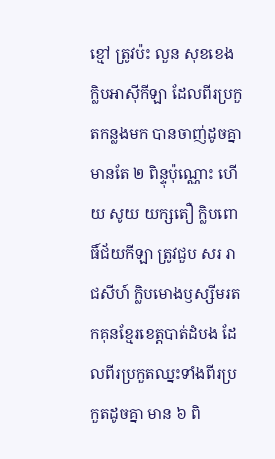ខ្មៅ ត្រូវប៉ះ លួន សុខខេង ក្លិបអាស៊ីកីឡា ដែលពីរប្រកួតកន្លងមក បានចាញ់ដូចគ្នា មានតែ ២ ពិន្ទុប៉ុណ្ណោះ ហើយ សូយ យក្សតឿ ក្លិបពោធិ៍ជ័យកីឡា ត្រូវជួប សរ រាជសីហ៍ ក្លិបមោងឫស្សីមរតកគុនខ្មែរខេត្តបាត់ដំបង ដែលពីរប្រកួតឈ្នះទាំងពីរប្រកួតដូចគ្នា មាន ៦ ពិ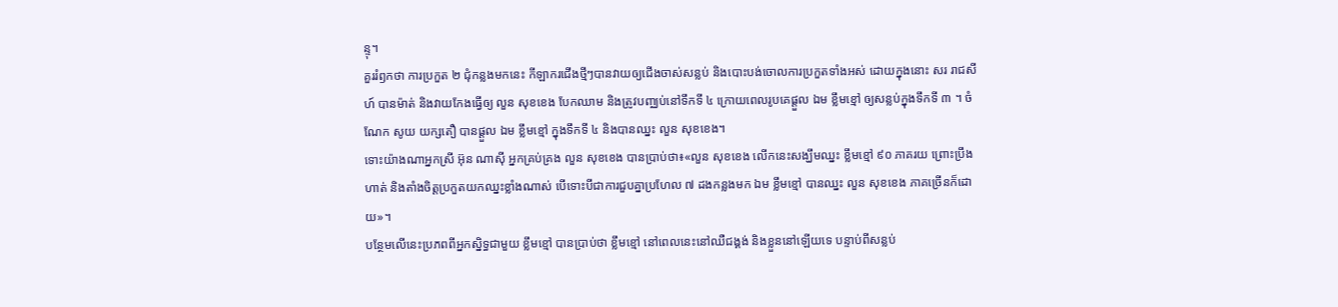ន្ទុ។
គួររំឭកថា ការប្រកួត ២ ជុំកន្លងមកនេះ កីឡាករជើងថ្មីៗបានវាយឲ្យជើងចាស់សន្លប់ និងបោះបង់ចោលការប្រកួតទាំងអស់ ដោយក្នុងនោះ សរ រាជសីហ៍ បានម៉ាត់ និងវាយកែងធ្វើឲ្យ លួន សុខខេង បែកឈាម និងត្រូវបញ្ឈប់នៅទឹកទី ៤ ក្រោយពេលរូបគេផ្តួល ឯម ខ្លឹមខ្មៅ ឲ្យសន្លប់ក្នុងទឹកទី ៣ ។ ចំណែក សូយ យក្សតឿ បានផ្តួល ឯម ខ្លឹមខ្មៅ ក្នុងទឹកទី ៤ និងបានឈ្នះ លួន សុខខេង។
ទោះយ៉ាងណាអ្នកស្រី អ៊ុន ណាស៊ី អ្នកគ្រប់គ្រង លួន សុខខេង បានប្រាប់ថា៖«លួន សុខខេង លើកនេះសង្ឃឹមឈ្នះ ខ្លឹមខ្មៅ ៩០ ភាគរយ ព្រោះប្រឹងហាត់ និងតាំងចិត្តប្រកួតយកឈ្នះខ្លាំងណាស់ បើទោះបីជាការជួបគ្នាប្រហែល ៧ ដងកន្លងមក ឯម ខ្លឹមខ្មៅ បានឈ្នះ លួន សុខខេង ភាគច្រើនក៏ដោយ»។
បន្ថែមលើនេះប្រភពពីអ្នកស្និទ្ធជាមួយ ខ្លឹមខ្មៅ បានប្រាប់ថា ខ្លឹមខ្មៅ នៅពេលនេះនៅឈឺជង្គង់ និងខ្លួននៅឡើយទេ បន្ទាប់ពីសន្លប់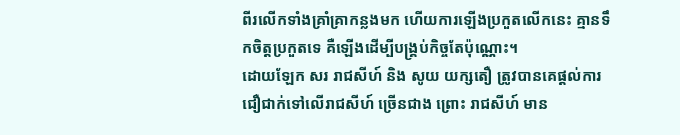ពីរលើកទាំងគ្រាំគ្រាកន្លងមក ហើយការឡើងប្រកួតលើកនេះ គ្មានទឹកចិត្តប្រកួតទេ គឺឡើងដើម្បីបង្គ្រប់កិច្ចតែប៉ុណ្ណោះ។
ដោយឡែក សរ រាជសីហ៍ និង សូយ យក្សតឿ ត្រូវបានគេផ្តល់ការជឿជាក់ទៅលើរាជសីហ៍ ច្រើនជាង ព្រោះ រាជសីហ៍ មាន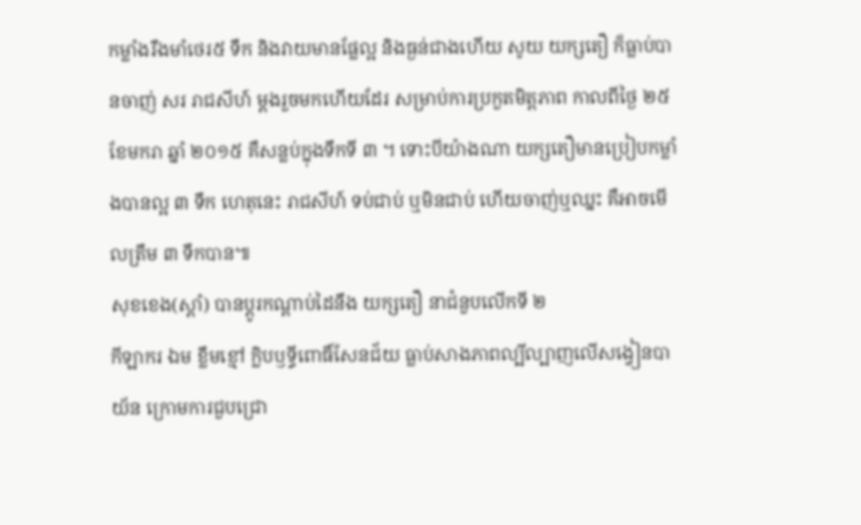កម្លាំងរឹងមាំថេរ៥ ទឹក និងវាយមានផ្លែល្អ និងធ្ងន់ជាងហើយ សូយ យក្សតឿ ក៏ធ្លាប់បានចាញ់ សរ រាជសីហ៍ ម្ដងរួចមកហើយដែរ សម្រាប់ការប្រកួតមិត្តភាព កាលពីថ្ងៃ ២៥ ខែមករា ឆ្នាំ ២០១៥ គឺសន្លប់ក្នុងទឹកទី ៣ ។ ទោះបីយ៉ាងណា យក្សតឿមានប្រៀបកម្លាំងបានល្អ ៣ ទឹក ហេតុនេះ រាជសីហ៍ ទប់ជាប់ ឬមិនជាប់ ហើយចាញ់ឬឈ្នះ គឺអាចមើលត្រឹម ៣ ទឹកបាន៕
សុខខេង(ស្តាំ) បានប្តូរកណ្តាប់ដៃនឹង យក្សតឿ នាជំនួបលើកទី ២
កីឡាករ ឯម ខ្លឹមខ្មៅ ក្លិបឫទ្ធីពោធិ៍សែនជ័យ ធ្លាប់សាងភាពល្បីល្បាញលើសង្វៀនបាយ័ន ក្រោមការជួបជ្រោ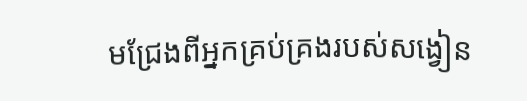មជ្រែងពីអ្នកគ្រប់គ្រងរបស់សង្វៀន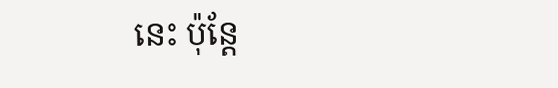នេះ ប៉ុន្តែ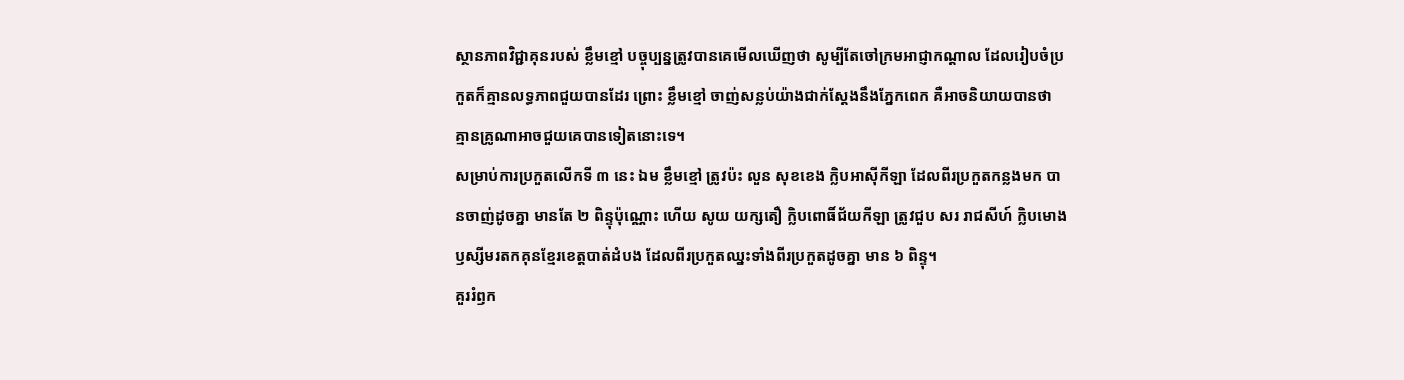ស្ថានភាពវិជ្ជាគុនរបស់ ខ្លឹមខ្មៅ បច្ចុប្បន្នត្រូវបានគេមើលឃើញថា សូម្បីតែចៅក្រមអាជ្ញាកណ្តាល ដែលរៀបចំប្រកួតក៏គ្មានលទ្ធភាពជួយបានដែរ ព្រោះ ខ្លឹមខ្មៅ ចាញ់សន្លប់យ៉ាងជាក់ស្តែងនឹងភ្នែកពេក គឺអាចនិយាយបានថា គ្មានគ្រូណាអាចជួយគេបានទៀតនោះទេ។
សម្រាប់ការប្រកួតលើកទី ៣ នេះ ឯម ខ្លឹមខ្មៅ ត្រូវប៉ះ លួន សុខខេង ក្លិបអាស៊ីកីឡា ដែលពីរប្រកួតកន្លងមក បានចាញ់ដូចគ្នា មានតែ ២ ពិន្ទុប៉ុណ្ណោះ ហើយ សូយ យក្សតឿ ក្លិបពោធិ៍ជ័យកីឡា ត្រូវជួប សរ រាជសីហ៍ ក្លិបមោងឫស្សីមរតកគុនខ្មែរខេត្តបាត់ដំបង ដែលពីរប្រកួតឈ្នះទាំងពីរប្រកួតដូចគ្នា មាន ៦ ពិន្ទុ។
គួររំឭក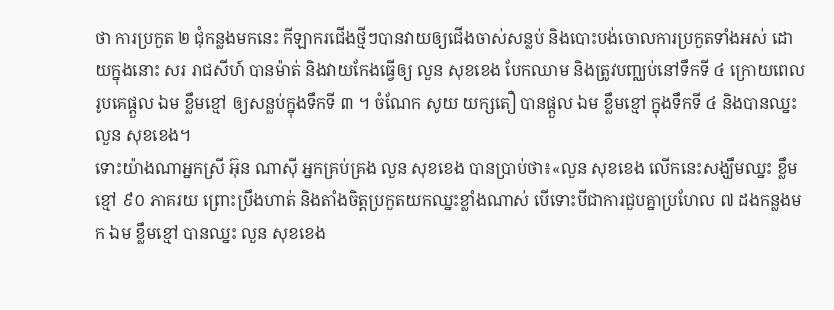ថា ការប្រកួត ២ ជុំកន្លងមកនេះ កីឡាករជើងថ្មីៗបានវាយឲ្យជើងចាស់សន្លប់ និងបោះបង់ចោលការប្រកួតទាំងអស់ ដោយក្នុងនោះ សរ រាជសីហ៍ បានម៉ាត់ និងវាយកែងធ្វើឲ្យ លួន សុខខេង បែកឈាម និងត្រូវបញ្ឈប់នៅទឹកទី ៤ ក្រោយពេលរូបគេផ្តួល ឯម ខ្លឹមខ្មៅ ឲ្យសន្លប់ក្នុងទឹកទី ៣ ។ ចំណែក សូយ យក្សតឿ បានផ្តួល ឯម ខ្លឹមខ្មៅ ក្នុងទឹកទី ៤ និងបានឈ្នះ លួន សុខខេង។
ទោះយ៉ាងណាអ្នកស្រី អ៊ុន ណាស៊ី អ្នកគ្រប់គ្រង លួន សុខខេង បានប្រាប់ថា៖«លួន សុខខេង លើកនេះសង្ឃឹមឈ្នះ ខ្លឹមខ្មៅ ៩០ ភាគរយ ព្រោះប្រឹងហាត់ និងតាំងចិត្តប្រកួតយកឈ្នះខ្លាំងណាស់ បើទោះបីជាការជួបគ្នាប្រហែល ៧ ដងកន្លងមក ឯម ខ្លឹមខ្មៅ បានឈ្នះ លួន សុខខេង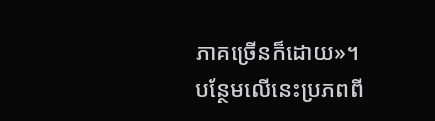ភាគច្រើនក៏ដោយ»។
បន្ថែមលើនេះប្រភពពី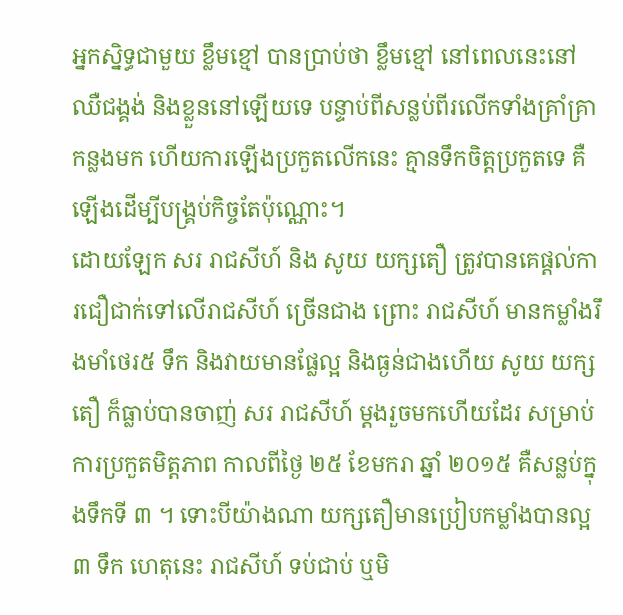អ្នកស្និទ្ធជាមួយ ខ្លឹមខ្មៅ បានប្រាប់ថា ខ្លឹមខ្មៅ នៅពេលនេះនៅឈឺជង្គង់ និងខ្លួននៅឡើយទេ បន្ទាប់ពីសន្លប់ពីរលើកទាំងគ្រាំគ្រាកន្លងមក ហើយការឡើងប្រកួតលើកនេះ គ្មានទឹកចិត្តប្រកួតទេ គឺឡើងដើម្បីបង្គ្រប់កិច្ចតែប៉ុណ្ណោះ។
ដោយឡែក សរ រាជសីហ៍ និង សូយ យក្សតឿ ត្រូវបានគេផ្តល់ការជឿជាក់ទៅលើរាជសីហ៍ ច្រើនជាង ព្រោះ រាជសីហ៍ មានកម្លាំងរឹងមាំថេរ៥ ទឹក និងវាយមានផ្លែល្អ និងធ្ងន់ជាងហើយ សូយ យក្សតឿ ក៏ធ្លាប់បានចាញ់ សរ រាជសីហ៍ ម្ដងរួចមកហើយដែរ សម្រាប់ការប្រកួតមិត្តភាព កាលពីថ្ងៃ ២៥ ខែមករា ឆ្នាំ ២០១៥ គឺសន្លប់ក្នុងទឹកទី ៣ ។ ទោះបីយ៉ាងណា យក្សតឿមានប្រៀបកម្លាំងបានល្អ ៣ ទឹក ហេតុនេះ រាជសីហ៍ ទប់ជាប់ ឬមិ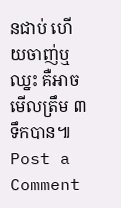នជាប់ ហើយចាញ់ឬឈ្នះ គឺអាចមើលត្រឹម ៣ ទឹកបាន៕
Post a Comment